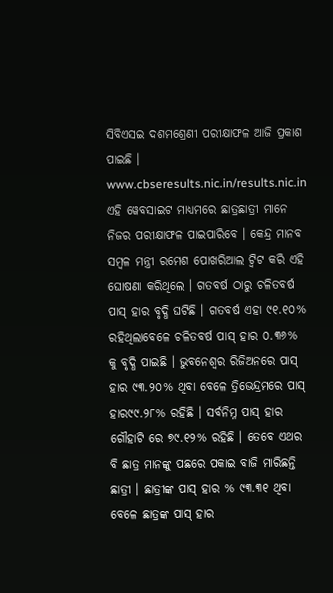ସିବିଏସଇ ଦଶମଶ୍ରେଣୀ ପରୀକ୍ଷାଫଳ ଆଜି ପ୍ରକାଶ ପାଇଛି । www.cbseresults.nic.in/results.nic.in ଏହି ୱେବସାଇଟ ମାଧ୍ୟମରେ ଛାତ୍ରଛାତ୍ରୀ ମାନେ ନିଜର ପରୀକ୍ଷାଫଳ ପାଇପାରିବେ । କେନ୍ଦ୍ର ମାନବ ସମ୍ବଳ ମନ୍ତ୍ରୀ ରମେଶ ପୋଖରିଆଲ ଟ୍ୱିଟ କରି ଏହି ଘୋଷଣା କରିଥିଲେ । ଗତବର୍ଷ ଠାରୁ ଚଳିତବର୍ଷ ପାସ୍ ହାର ବୃଦ୍ଧି ଘଟିଛି । ଗତବର୍ଷ ଏହା ୯୧.୧୦% ରହିଥିଲାବେଳେ ଚଳିତବର୍ଷ ପାସ୍ ହାର ୦.୩୬% କୁ ବୃଦ୍ଧି ପାଇଛି । ଭୁବନେଶ୍ୱର ରିଜିଅନରେ ପାସ୍ ହାର ୯୩.୨୦% ଥିବା ବେଳେ ତ୍ରିଭେନ୍ଦ୍ରମରେ ପାସ୍ ହାର୯୯.୨୮% ରହିଛି । ସର୍ବନିମ୍ନ ପାସ୍ ହାର ଗୌହାଟି ରେ ୭୯.୧୨% ରହିଛି । ତେବେ ଏଥର ବି ଛାତ୍ର ମାନଙ୍କୁ ପଛରେ ପକାଇ ବାଜି ମାରିଛନ୍ତି ଛାତ୍ରୀ । ଛାତ୍ରୀଙ୍କ ପାସ୍ ହାର % ୯୩.୩୧ ଥିବା ବେଳେ ଛାତ୍ରଙ୍କ ପାସ୍ ହାର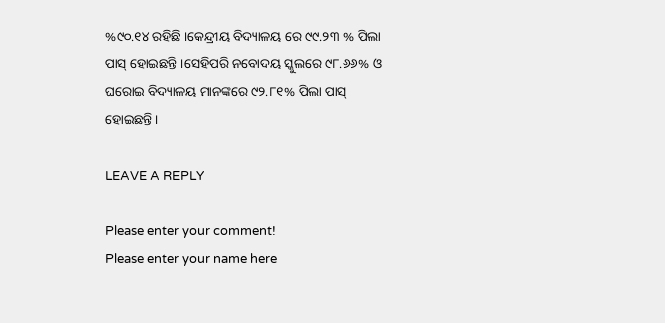%୯୦.୧୪ ରହିଛି ।କେନ୍ଦ୍ରୀୟ ବିଦ୍ୟାଳୟ ରେ ୯୯.୨୩ % ପିଲା ପାସ୍ ହୋଇଛନ୍ତି ।ସେହିପରି ନବୋଦୟ ସ୍କୁଲରେ ୯୮.୬୬% ଓ ଘରୋଇ ବିଦ୍ୟାଳୟ ମାନଙ୍କରେ ୯୨.୮୧% ପିଲା ପାସ୍ ହୋଇଛନ୍ତି ।

LEAVE A REPLY

Please enter your comment!
Please enter your name here